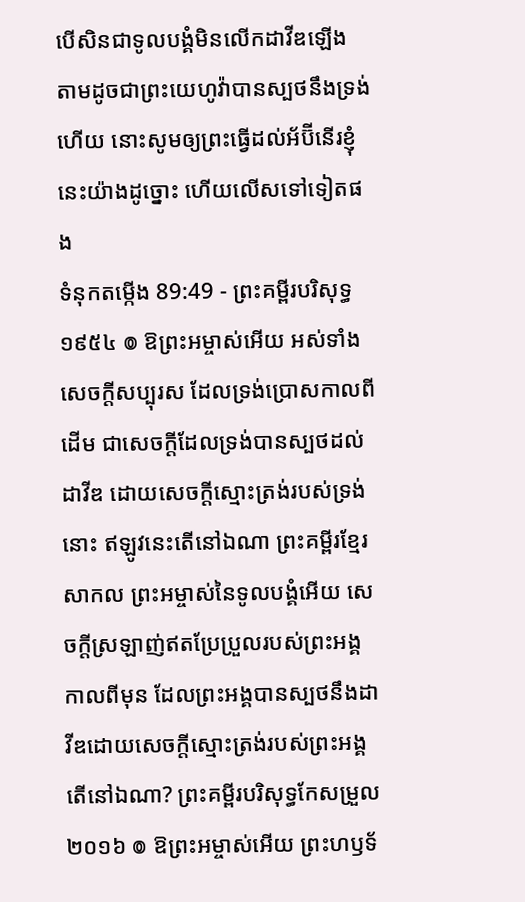បើសិនជាទូលបង្គំមិនលើកដាវីឌឡើង តាមដូចជាព្រះយេហូវ៉ាបានស្បថនឹងទ្រង់ហើយ នោះសូមឲ្យព្រះធ្វើដល់អ័ប៊ីនើរខ្ញុំនេះយ៉ាងដូច្នោះ ហើយលើសទៅទៀតផង
ទំនុកតម្កើង 89:49 - ព្រះគម្ពីរបរិសុទ្ធ ១៩៥៤ ៙ ឱព្រះអម្ចាស់អើយ អស់ទាំងសេចក្ដីសប្បុរស ដែលទ្រង់ប្រោសកាលពីដើម ជាសេចក្ដីដែលទ្រង់បានស្បថដល់ដាវីឌ ដោយសេចក្ដីស្មោះត្រង់របស់ទ្រង់នោះ ឥឡូវនេះតើនៅឯណា ព្រះគម្ពីរខ្មែរសាកល ព្រះអម្ចាស់នៃទូលបង្គំអើយ សេចក្ដីស្រឡាញ់ឥតប្រែប្រួលរបស់ព្រះអង្គកាលពីមុន ដែលព្រះអង្គបានស្បថនឹងដាវីឌដោយសេចក្ដីស្មោះត្រង់របស់ព្រះអង្គ តើនៅឯណា? ព្រះគម្ពីរបរិសុទ្ធកែសម្រួល ២០១៦ ៙ ឱព្រះអម្ចាស់អើយ ព្រះហឫទ័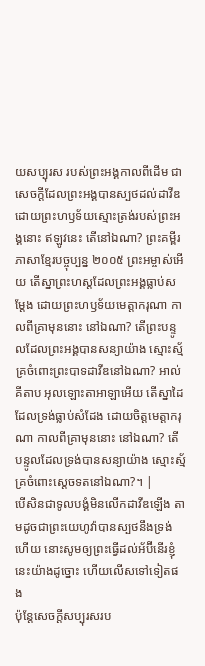យសប្បុរស របស់ព្រះអង្គកាលពីដើម ជាសេចក្ដីដែលព្រះអង្គបានស្បថដល់ដាវីឌ ដោយព្រះហឫទ័យស្មោះត្រង់របស់ព្រះអង្គនោះ ឥឡូវនេះ តើនៅឯណា? ព្រះគម្ពីរភាសាខ្មែរបច្ចុប្បន្ន ២០០៥ ព្រះអម្ចាស់អើយ តើស្នាព្រះហស្ដដែលព្រះអង្គធ្លាប់សម្តែង ដោយព្រះហឫទ័យមេត្តាករុណា កាលពីគ្រាមុននោះ នៅឯណា? តើព្រះបន្ទូលដែលព្រះអង្គបានសន្យាយ៉ាង ស្មោះស្ម័គ្រចំពោះព្រះបាទដាវីឌនៅឯណា? អាល់គីតាប អុលឡោះតាអាឡាអើយ តើស្នាដៃដែលទ្រង់ធ្លាប់សំដែង ដោយចិត្តមេត្តាករុណា កាលពីគ្រាមុននោះ នៅឯណា? តើបន្ទូលដែលទ្រង់បានសន្យាយ៉ាង ស្មោះស្ម័គ្រចំពោះស្តេចទតនៅឯណា?។ |
បើសិនជាទូលបង្គំមិនលើកដាវីឌឡើង តាមដូចជាព្រះយេហូវ៉ាបានស្បថនឹងទ្រង់ហើយ នោះសូមឲ្យព្រះធ្វើដល់អ័ប៊ីនើរខ្ញុំនេះយ៉ាងដូច្នោះ ហើយលើសទៅទៀតផង
ប៉ុន្តែសេចក្ដីសប្បុរសរប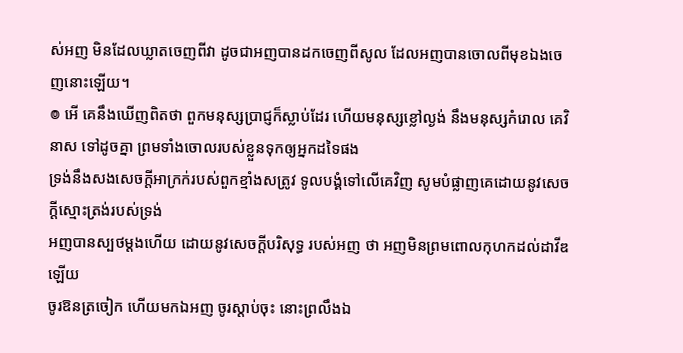ស់អញ មិនដែលឃ្លាតចេញពីវា ដូចជាអញបានដកចេញពីសូល ដែលអញបានចោលពីមុខឯងចេញនោះឡើយ។
៙ អើ គេនឹងឃើញពិតថា ពួកមនុស្សប្រាជ្ញក៏ស្លាប់ដែរ ហើយមនុស្សខ្លៅល្ងង់ នឹងមនុស្សកំរោល គេវិនាស ទៅដូចគ្នា ព្រមទាំងចោលរបស់ខ្លួនទុកឲ្យអ្នកដទៃផង
ទ្រង់នឹងសងសេចក្ដីអាក្រក់របស់ពួកខ្មាំងសត្រូវ ទូលបង្គំទៅលើគេវិញ សូមបំផ្លាញគេដោយនូវសេចក្ដីស្មោះត្រង់របស់ទ្រង់
អញបានស្បថម្តងហើយ ដោយនូវសេចក្ដីបរិសុទ្ធ របស់អញ ថា អញមិនព្រមពោលកុហកដល់ដាវីឌឡើយ
ចូរឱនត្រចៀក ហើយមកឯអញ ចូរស្តាប់ចុះ នោះព្រលឹងឯ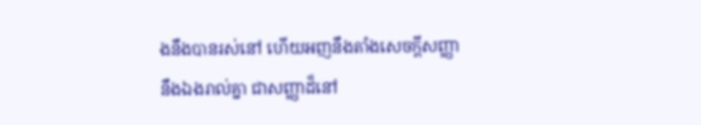ងនឹងបានរស់នៅ ហើយអញនឹងតាំងសេចក្ដីសញ្ញានឹងឯងរាល់គ្នា ជាសញ្ញាដ៏នៅ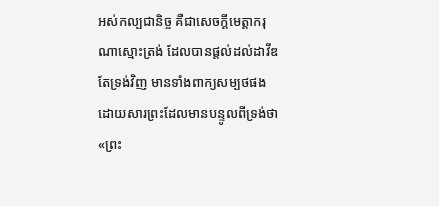អស់កល្បជានិច្ច គឺជាសេចក្ដីមេត្តាករុណាស្មោះត្រង់ ដែលបានផ្តល់ដល់ដាវីឌ
តែទ្រង់វិញ មានទាំងពាក្យសម្បថផង ដោយសារព្រះដែលមានបន្ទូលពីទ្រង់ថា «ព្រះ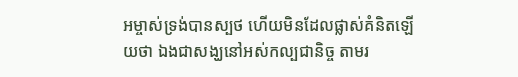អម្ចាស់ទ្រង់បានស្បថ ហើយមិនដែលផ្លាស់គំនិតឡើយថា ឯងជាសង្ឃនៅអស់កល្បជានិច្ច តាមរ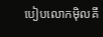បៀបលោកម៉ិលគី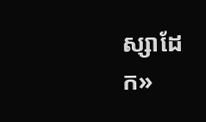ស្សាដែក»